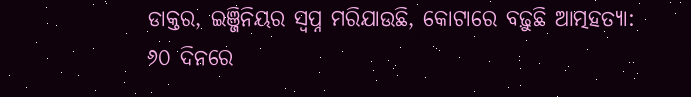ଡାକ୍ତର, ଇଞ୍ଜିନିୟର ସ୍ୱପ୍ନ ମରିଯାଉଛି, କୋଟାରେ ବଢ଼ୁଛି ଆତ୍ମହତ୍ୟା: ୬୦ ଦିନରେ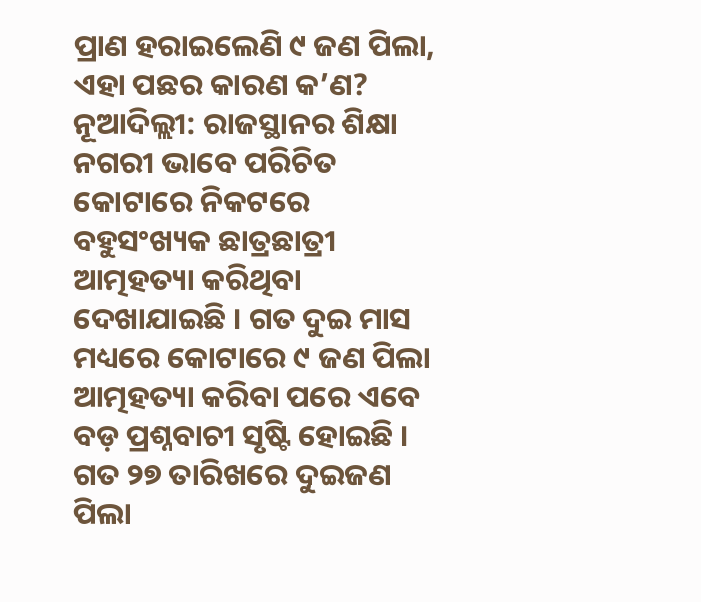ପ୍ରାଣ ହରାଇଲେଣି ୯ ଜଣ ପିଲା, ଏହା ପଛର କାରଣ କ’ଣ?
ନୂଆଦିଲ୍ଲୀ: ରାଜସ୍ଥାନର ଶିକ୍ଷା ନଗରୀ ଭାବେ ପରିଚିତ କୋଟାରେ ନିକଟରେ ବହୁସଂଖ୍ୟକ ଛାତ୍ରଛାତ୍ରୀ ଆତ୍ମହତ୍ୟା କରିଥିବା ଦେଖାଯାଇଛି । ଗତ ଦୁଇ ମାସ ମଧ୍ୟରେ କୋଟାରେ ୯ ଜଣ ପିଲା ଆତ୍ମହତ୍ୟା କରିବା ପରେ ଏବେ ବଡ଼ ପ୍ରଶ୍ନବାଚୀ ସୃଷ୍ଟି ହୋଇଛି । ଗତ ୨୭ ତାରିଖରେ ଦୁଇଜଣ ପିଲା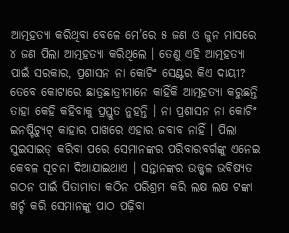ଆତ୍ମହତ୍ୟା କରିଥିବା ବେଳେ ମେ’ରେ ୫ ଜଣ ଓ ଜୁନ ମାସରେ ୪ ଜଣ ପିଲା ଆତ୍ମହତ୍ୟା କରିଥିଲେ । ତେଣୁ ଏହି ଆତ୍ମହତ୍ୟା ପାଇଁ ସରକାର, ପ୍ରଶାସନ ନା କୋଚିଂ ସେଣ୍ଟର କିଏ ଦାୟୀ?
ତେବେ କୋଟାରେ ଛାତ୍ରଛାତ୍ରୀମାନେ କାହିଁକି ଆତ୍ମହତ୍ୟା କରୁଛନ୍ତି ତାହା କେହି କହିବାକୁ ପ୍ରସ୍ତୁତ ନୁହନ୍ତି । ନା ପ୍ରଶାସନ ନା କୋଚିଂ ଇନଷ୍ଟିଚ୍ୟୁଟ୍ କାହାର ପାଖରେ ଏହାର ଜବାବ ନାହିଁ । ପିଲା ସୁଇସାଇଡ୍ କରିବା ପରେ ସେମାନଙ୍କର ପରିବାରବର୍ଗଙ୍କୁ ଏନେଇ କେବଳ ସୂଚନା ଦିଆଯାଇଥାଏ । ସନ୍ତାନଙ୍କର ଉଜ୍ଜ୍ୱଳ ଭବିଷ୍ୟତ ଗଠନ ପାଇଁ ପିତାମାତା କଠିନ ପରିଶ୍ରମ କରି ଲକ୍ଷ ଲକ୍ଷ ଟଙ୍କା ଖର୍ଚ୍ଚ କରି ସେମାନଙ୍କୁ ପାଠ ପଢ଼ିବା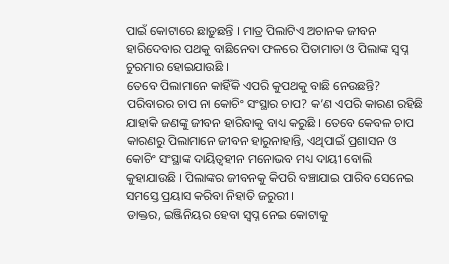ପାଇଁ କୋଟାରେ ଛାଡ଼ୁଛନ୍ତି । ମାତ୍ର ପିଲାଟିଏ ଅଚାନକ ଜୀବନ ହାରିଦେବାର ପଥକୁ ବାଛିନେବା ଫଳରେ ପିତାମାତା ଓ ପିଲାଙ୍କ ସ୍ୱପ୍ନ ଚୁରମାର ହୋଇଯାଉଛି ।
ତେବେ ପିଲାମାନେ କାହିଁକି ଏପରି କୁପଥକୁ ବାଛି ନେଉଛନ୍ତି? ପରିବାରର ଚାପ ନା କୋଚିଂ ସଂସ୍ଥାର ଚାପ? କ’ଣ ଏପରି କାରଣ ରହିଛି ଯାହାକି ଜଣଙ୍କୁ ଜୀବନ ହାରିବାକୁ ବାଧ୍ୟ କରୁଛି । ତେବେ କେବଳ ଚାପ କାରଣରୁ ପିଲାମାନେ ଜୀବନ ହାରୁନାହାନ୍ତି, ଏଥିପାଇଁ ପ୍ରଶାସନ ଓ କୋଚିଂ ସଂସ୍ଥାଙ୍କ ଦାୟିତ୍ୱହୀନ ମନୋଭବ ମଧ୍ୟ ଦାୟୀ ବୋଲି କୁହାଯାଉଛି । ପିଲାଙ୍କର ଜୀବନକୁ କିପରି ବଞ୍ଚାଯାଇ ପାରିବ ସେନେଇ ସମସ୍ତେ ପ୍ରୟାସ କରିବା ନିହାତି ଜରୁରୀ ।
ଡାକ୍ତର, ଇଞ୍ଜିନିୟର ହେବା ସ୍ୱପ୍ନ ନେଇ କୋଟାକୁ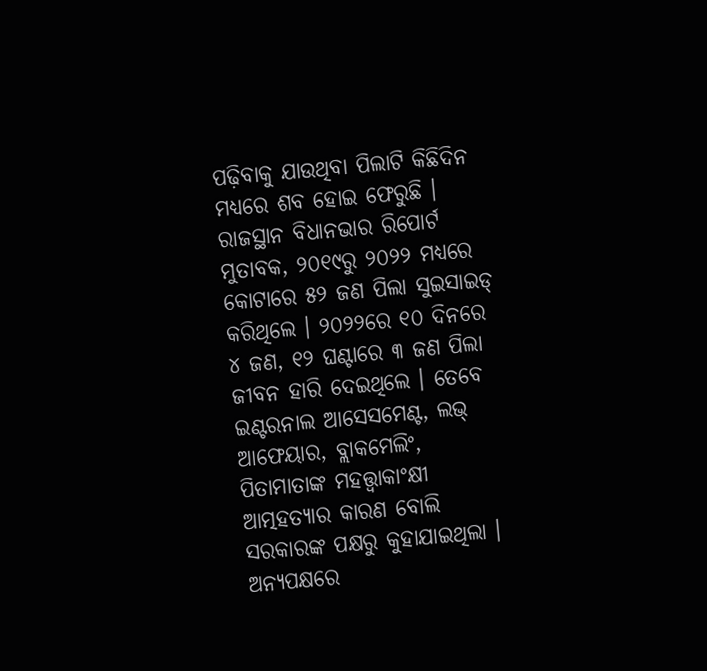ପଢ଼ିବାକୁ ଯାଉଥିବା ପିଲାଟି କିଛିଦିନ ମଧ୍ୟରେ ଶବ ହୋଇ ଫେରୁଛି । ରାଜସ୍ଥାନ ବିଧାନଭାର ରିପୋର୍ଟ ମୁତାବକ, ୨୦୧୯ରୁ ୨୦୨୨ ମଧ୍ୟରେ କୋଟାରେ ୫୨ ଜଣ ପିଲା ସୁଇସାଇଡ୍ କରିଥିଲେ । ୨୦୨୨ରେ ୧୦ ଦିନରେ ୪ ଜଣ, ୧୨ ଘଣ୍ଟାରେ ୩ ଜଣ ପିଲା ଜୀବନ ହାରି ଦେଇଥିଲେ । ତେବେ ଇଣ୍ଟରନାଲ ଆସେସମେଣ୍ଟ, ଲଭ୍ ଆଫେୟାର, ବ୍ଲାକମେଲିଂ, ପିତାମାତାଙ୍କ ମହତ୍ତ୍ୱାକାଂକ୍ଷୀ ଆତ୍ମହତ୍ୟାର କାରଣ ବୋଲି ସରକାରଙ୍କ ପକ୍ଷରୁ କୁହାଯାଇଥିଲା । ଅନ୍ୟପକ୍ଷରେ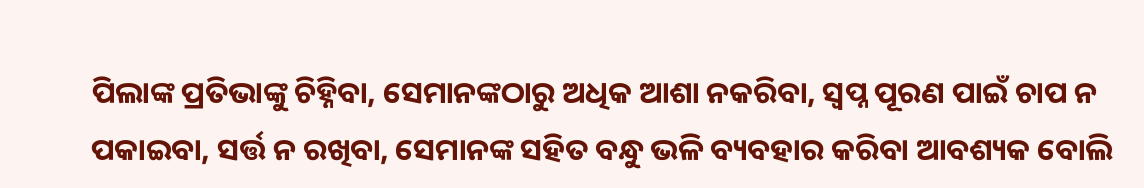ପିଲାଙ୍କ ପ୍ରତିଭାଙ୍କୁ ଚିହ୍ନିବା, ସେମାନଙ୍କଠାରୁ ଅଧିକ ଆଶା ନକରିବା, ସ୍ୱପ୍ନ ପୂରଣ ପାଇଁ ଚାପ ନ ପକାଇବା, ସର୍ତ୍ତ ନ ରଖିବା, ସେମାନଙ୍କ ସହିତ ବନ୍ଧୁ ଭଳି ବ୍ୟବହାର କରିବା ଆବଶ୍ୟକ ବୋଲି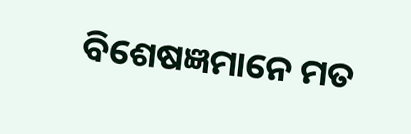ବିଶେଷଜ୍ଞମାନେ ମତ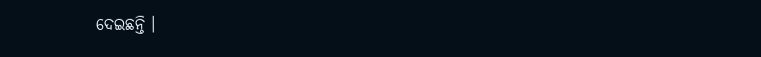ଦେଇଛନ୍ତି ।